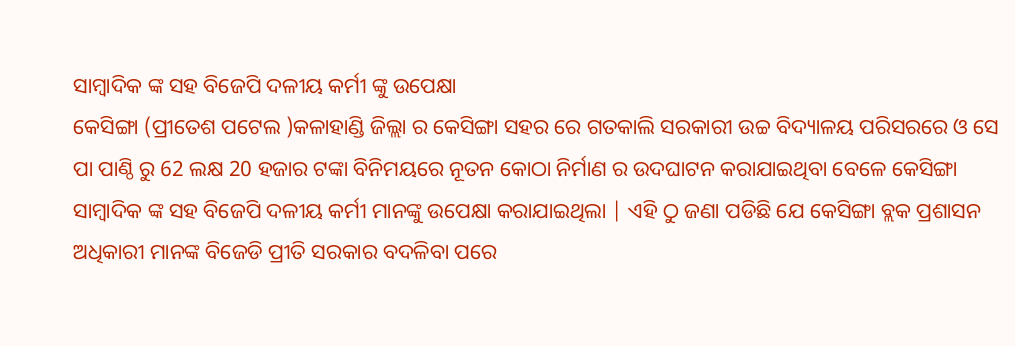ସାମ୍ବାଦିକ ଙ୍କ ସହ ବିଜେପି ଦଳୀୟ କର୍ମୀ ଙ୍କୁ ଉପେକ୍ଷା
କେସିଙ୍ଗା (ପ୍ରୀତେଶ ପଟେଲ )କଳାହାଣ୍ଡି ଜିଲ୍ଲା ର କେସିଙ୍ଗା ସହର ରେ ଗତକାଲି ସରକାରୀ ଉଚ୍ଚ ବିଦ୍ୟାଳୟ ପରିସରରେ ଓ ସେ ପା ପାଣ୍ଠି ରୁ 62 ଲକ୍ଷ 20 ହଜାର ଟଙ୍କା ବିନିମୟରେ ନୂତନ କୋଠା ନିର୍ମାଣ ର ଉଦଘାଟନ କରାଯାଇଥିବା ବେଳେ କେସିଙ୍ଗା ସାମ୍ବାଦିକ ଙ୍କ ସହ ବିଜେପି ଦଳୀୟ କର୍ମୀ ମାନଙ୍କୁ ଉପେକ୍ଷା କରାଯାଇଥିଲା | ଏହି ଠୁ ଜଣା ପଡିଛି ଯେ କେସିଙ୍ଗା ବ୍ଲକ ପ୍ରଶାସନ ଅଧିକାରୀ ମାନଙ୍କ ବିଜେଡି ପ୍ରୀତି ସରକାର ବଦଳିବା ପରେ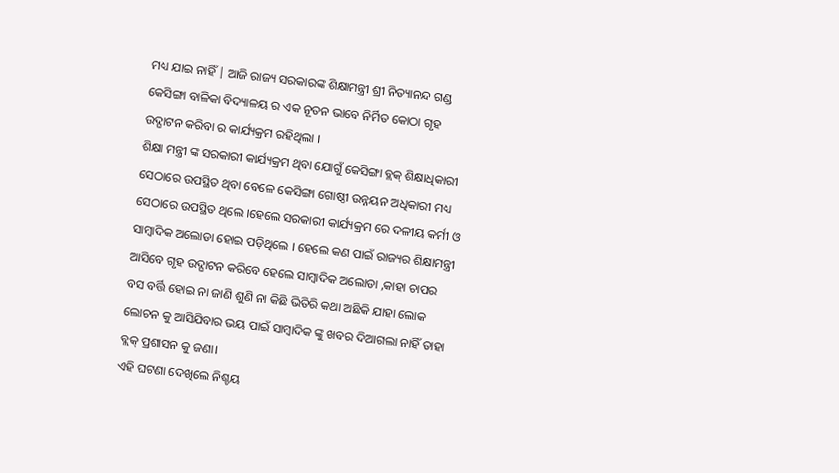ମଧ୍ୟ ଯାଇ ନାହିଁ | ଆଜି ରାଜ୍ୟ ସରକାରଙ୍କ ଶିକ୍ଷାମନ୍ତ୍ରୀ ଶ୍ରୀ ନିତ୍ୟାନନ୍ଦ ଗଣ୍ଡ କେସିଙ୍ଗା ବାଳିକା ବିଦ୍ୟାଳୟ ର ଏକ ନୂତନ ଭାବେ ନିର୍ମିତ କୋଠା ଗୃହ ଉଦ୍ଘାଟନ କରିବା ର କାର୍ଯ୍ୟକ୍ରମ ରହିଥିଲା ।
ଶିକ୍ଷା ମନ୍ତ୍ରୀ ଙ୍କ ସରକାରୀ କାର୍ଯ୍ୟକ୍ରମ ଥିବା ଯୋଗୁଁ କେସିଙ୍ଗା ବ୍ଲକ୍ ଶିକ୍ଷାଧିକାରୀ ସେଠାରେ ଉପସ୍ଥିତ ଥିବା ବେଳେ କେସିଙ୍ଗା ଗୋଷ୍ଠୀ ଉନ୍ନୟନ ଅଧିକାରୀ ମଧ୍ୟ ସେଠାରେ ଉପସ୍ଥିତ ଥିଲେ ।ହେଲେ ସରକାରୀ କାର୍ଯ୍ୟକ୍ରମ ରେ ଦଳୀୟ କର୍ମୀ ଓ ସାମ୍ୱାଦିକ ଅଲୋଡା ହୋଇ ପଡ଼ିଥିଲେ । ହେଲେ କଣ ପାଇଁ ରାଜ୍ୟର ଶିକ୍ଷାମନ୍ତ୍ରୀ ଆସିବେ ଗୃହ ଉଦ୍ଘାଟନ କରିବେ ହେଲେ ସାମ୍ୱାଦିକ ଅଲୋଡା ,କାହା ଚାପର ବସ ବର୍ତ୍ତି ହୋଇ ନା ଜାଣି ଶୁଣି ନା କିଛି ଭିତିରି କଥା ଅଛିକି ଯାହା ଲୋକ ଲୋଚନ କୁ ଆସିଯିବାର ଭୟ ପାଇଁ ସାମ୍ୱାଦିକ ଙ୍କୁ ଖବର ଦିଆଗଲା ନାହିଁ ତାହା ବ୍ଲକ୍ ପ୍ରଶାସନ କୁ ଜଣା।
ଏହି ଘଟଣା ଦେଖିଲେ ନିଶ୍ଚୟ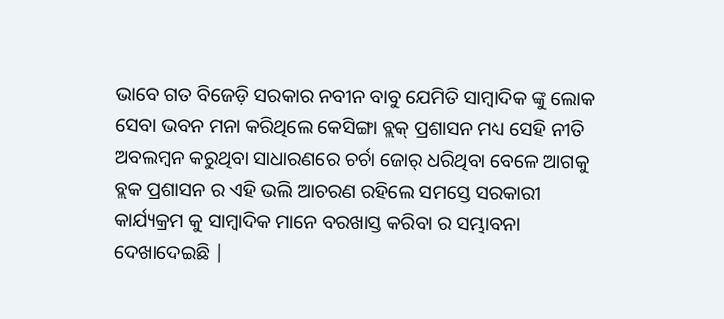ଭାବେ ଗତ ବିଜେଡ଼ି ସରକାର ନବୀନ ବାବୁ ଯେମିତି ସାମ୍ୱାଦିକ ଙ୍କୁ ଲୋକ ସେବା ଭବନ ମନା କରିଥିଲେ କେସିଙ୍ଗା ବ୍ଲକ୍ ପ୍ରଶାସନ ମଧ୍ୟ ସେହି ନୀତି ଅବଲମ୍ବନ କରୁଥିବା ସାଧାରଣରେ ଚର୍ଚା ଜୋର୍ ଧରିଥିବା ବେଳେ ଆଗକୁ ବ୍ଲକ ପ୍ରଶାସନ ର ଏହି ଭଲି ଆଚରଣ ରହିଲେ ସମସ୍ତେ ସରକାରୀ କାର୍ଯ୍ୟକ୍ରମ କୁ ସାମ୍ବାଦିକ ମାନେ ବରଖାସ୍ତ କରିବା ର ସମ୍ଭାବନା ଦେଖାଦେଇଛି |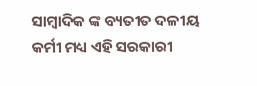ସାମ୍ୱାଦିକ ଙ୍କ ବ୍ୟତୀତ ଦଳୀୟ କର୍ମୀ ମଧ୍ୟ ଏହି ସରକାରୀ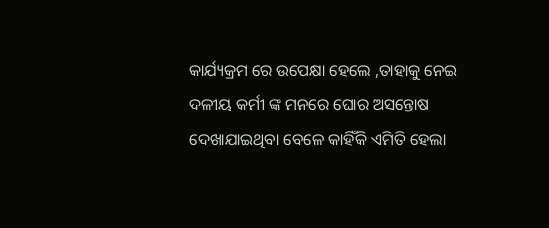କାର୍ଯ୍ୟକ୍ରମ ରେ ଉପେକ୍ଷା ହେଲେ ,ତାହାକୁ ନେଇ ଦଳୀୟ କର୍ମୀ ଙ୍କ ମନରେ ଘୋର ଅସନ୍ତୋଷ ଦେଖାଯାଇଥିବା ବେଳେ କାହିଁକି ଏମିତି ହେଲା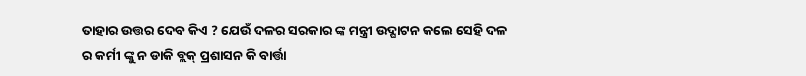ତାହାର ଉତ୍ତର ଦେବ କିଏ ? ଯେଉଁ ଦଳର ସରକାର ଙ୍କ ମନ୍ତ୍ରୀ ଉଦ୍ଘାଟନ କଲେ ସେହି ଦଳ ର କର୍ମୀ ଙ୍କୁ ନ ଡାକି ବ୍ଲକ୍ ପ୍ରଶାସନ କି ବାର୍ତ୍ତା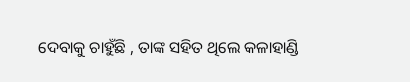ଦେବାକୁ ଚାହୁଁଛି , ତାଙ୍କ ସହିତ ଥିଲେ କଳାହାଣ୍ଡି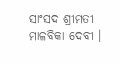ସାଂସଦ ଶ୍ରୀମତୀ ମାଳବିକା ଦେବୀ ।